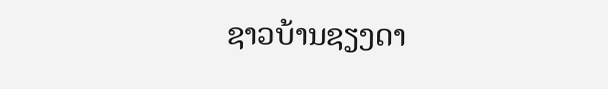ຊາວບ້ານຊຽງດາ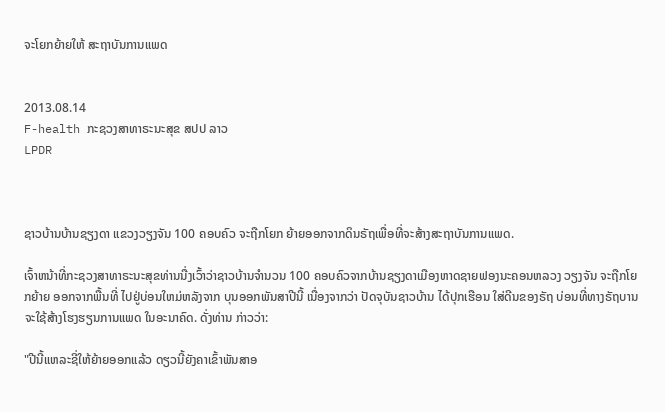ຈະໂຍກຍ້າຍໃຫ້ ສະຖາບັນການແພດ


2013.08.14
F-health ກະຊວງສາທາຣະນະສຸຂ ສປປ ລາວ
LPDR



ຊາວບ້ານບ້ານຊຽງດາ ແຂວງວຽງຈັນ 100 ຄອບຄົວ ຈະຖືກໂຍກ ຍ້າຍອອກຈາກດິນຣັຖເພື່ອທີ່ຈະສ້າງສະຖາບັນການແພດ.

ເຈົ້າຫນ້າທີ່ກະຊວງສາທາຣະນະສຸຂທ່ານນື່ງເວົ້າວ່າຊາວບ້ານຈຳນວນ 100 ຄອບຄົວຈາກບ້ານຊຽງດາເມືອງຫາດຊາຍຟອງນະຄອນຫລວງ ວຽງຈັນ ຈະຖືກໂຍກຍ້າຍ ອອກຈາກພື້ນທີ່ ໄປຢູ່ບ່ອນໃຫມ່ຫລັງຈາກ ບຸນອອກພັນສາປີນີ້ ເນື່ອງຈາກວ່າ ປັດຈຸບັນຊາວບ້ານ ໄດ້ປຸກເຮືອນ ໃສ່ດີນຂອງຣັຖ ບ່ອນທີ່ທາງຣັຖບານ ຈະໃຊ້ສ້າງໂຮງຮຽນການແພດ ໃນອະນາຄົດ. ດັ່ງທ່ານ ກ່າວວ່າ:

"ປີນີ້ແຫລະຊີ່ໃຫ້ຍ້າຍອອກແລ້ວ ດຽວນີ້ຍັງຄາເຂົ້າພັນສາອ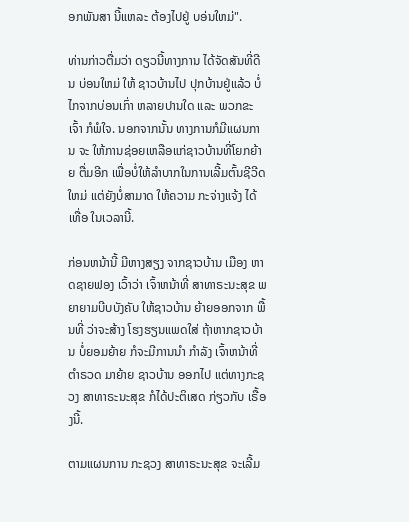ອກພັນສາ ນີ້ແຫລະ ຕ້ອງໄປຢູ່ ບອ່ນໃຫມ່".

ທ່ານກ່າວຕື່ມວ່າ ດຽວນີ້ທາງການ ໄດ້ຈັດສັນທີ່ດີນ ບ່ອນໃຫມ່ ໃຫ້ ຊາວບ້ານໄປ ປຸກບ້ານຢູ່ແລ້ວ ບໍ່ໄກຈາກບ່ອນເກົ່າ ຫລາຍປານໃດ ແລະ ພວກຂະເຈົ້າ ກໍພໍໃຈ. ນອກຈາກນັ້ນ ທາງການກໍມີແຜນການ ຈະ ໃຫ້ການຊ່ອຍເຫລືອແກ່ຊາວບ້ານທີ່ໂຍກຍ້າຍ ຕື່ມອີກ ເພື່ອບໍ່ໃຫ້ລຳບາກໃນການເລີ້ມຕົ້ນຊີວີດໃຫມ່ ແຕ່ຍັງບໍ່ສາມາດ ໃຫ້ຄວາມ ກະຈ່າງແຈ້ງ ໄດ້ເທື່ອ ໃນເວລານີ້.

ກ່ອນຫນ້ານີ້ ມີຫາງສຽງ ຈາກຊາວບ້ານ ເມືອງ ຫາດຊາຍຟອງ ເວົ້າວ່າ ເຈົ້າຫນ້າທີ່ ສາທາຣະນະສຸຂ ພຍາຍາມບີບບັງຄັບ ໃຫ້ຊາວບ້ານ ຍ້າຍອອກຈາກ ພື້ນທີ່ ວ່າຈະສ້າງ ໂຮງຮຽນແພດໃສ່ ຖ້າຫາກຊາວບ້ານ ບໍ່ຍອມຍ້າຍ ກໍຈະມີການນຳ ກຳລັງ ເຈົ້າຫນ້າທີ່ ຕຳຣວດ ມາຍ້າຍ ຊາວບ້ານ ອອກໄປ ແຕ່ທາງກະຊວງ ສາທາຣະນະສຸຂ ກໍໄດ້ປະຕິເສດ ກ່ຽວກັບ ເຣື້ອງນີ້.

ຕາມແຜນການ ກະຊວງ ສາທາຣະນະສຸຂ ຈະເລີ້ມ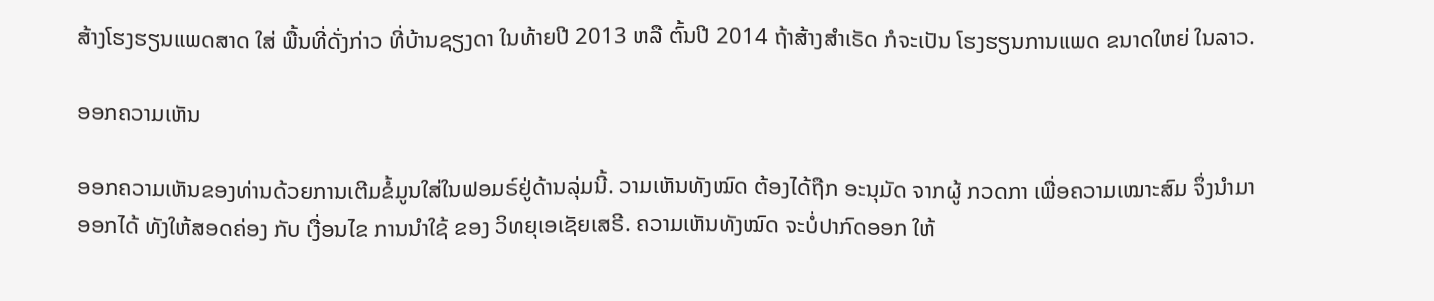ສ້າງໂຮງຮຽນແພດສາດ ໃສ່ ພື້ນທີ່ດັ່ງກ່າວ ທີ່ບ້ານຊຽງດາ ໃນທ້າຍປີ 2013 ຫລື ຕົ້ນປີ 2014 ຖ້າສ້າງສຳເຣັດ ກໍຈະເປັນ ໂຮງຮຽນການແພດ ຂນາດໃຫຍ່ ໃນລາວ.

ອອກຄວາມເຫັນ

ອອກຄວາມເຫັນຂອງທ່ານດ້ວຍການເຕີມຂໍ້ມູນໃສ່ໃນຟອມຣ໌ຢູ່ດ້ານລຸ່ມນີ້. ວາມເຫັນທັງໝົດ ຕ້ອງໄດ້ຖືກ ອະນຸມັດ ຈາກຜູ້ ກວດກາ ເພື່ອຄວາມເໝາະສົມ ຈຶ່ງນໍາມາອອກໄດ້ ທັງໃຫ້ສອດຄ່ອງ ກັບ ເງື່ອນໄຂ ການນຳໃຊ້ ຂອງ ວິທຍຸເອເຊັຍເສຣີ. ຄວາມເຫັນທັງໝົດ ຈະບໍ່ປາກົດອອກ ໃຫ້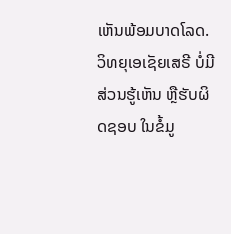ເຫັນພ້ອມບາດໂລດ. ວິທຍຸເອເຊັຍເສຣີ ບໍ່ມີສ່ວນຮູ້ເຫັນ ຫຼືຮັບຜິດຊອບ ໃນຂໍ້ມູ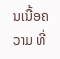ນເນື້ອຄວາມ ທີ່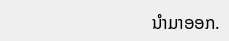ນໍາມາອອກ.